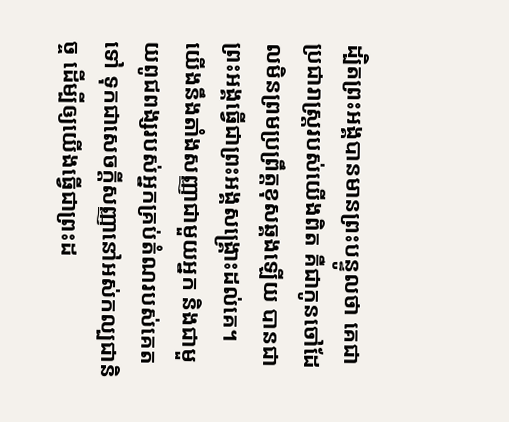ដ្បិតព្រះអង្គបានមានព្រះបន្ទូលថា គេជាប្រជារាស្ត្ររបស់យើងពិត គឺជាកូនចៅដែលមិនព្រមប្រព្រឹត្តខុសឆ្គងឡើយ បានជាព្រះអង្គធ្វើជាព្រះអង្គសង្គ្រោះដល់គេ។
យើងនឹងតាំងសញ្ញាជាមួយអ្នក និងជាមួយពូជពង្សរបស់អ្នកគ្រប់តំណរបស់គេតទៅ ទុកជាសេចក្ដីសញ្ញានៅអស់កល្បជានិច្ច ដើម្បីឲ្យយើងធ្វើជាព្រះដ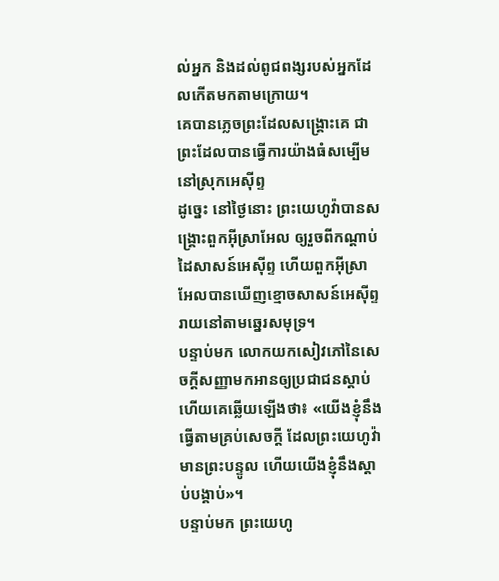ល់អ្នក និងដល់ពូជពង្សរបស់អ្នកដែលកើតមកតាមក្រោយ។
គេបានភ្លេចព្រះដែលសង្គ្រោះគេ ជាព្រះដែលបានធ្វើការយ៉ាងធំសម្បើម នៅស្រុកអេស៊ីព្ទ
ដូច្នេះ នៅថ្ងៃនោះ ព្រះយេហូវ៉ាបានសង្គ្រោះពួកអ៊ីស្រាអែល ឲ្យរួចពីកណ្ដាប់ដៃសាសន៍អេស៊ីព្ទ ហើយពួកអ៊ីស្រាអែលបានឃើញខ្មោចសាសន៍អេស៊ីព្ទរាយនៅតាមឆ្នេរសមុទ្រ។
បន្ទាប់មក លោកយកសៀវភៅនៃសេចក្ដីសញ្ញាមកអានឲ្យប្រជាជនស្តាប់ ហើយគេឆ្លើយឡើងថា៖ «យើងខ្ញុំនឹងធ្វើតាមគ្រប់សេចក្ដី ដែលព្រះយេហូវ៉ាមានព្រះបន្ទូល ហើយយើងខ្ញុំនឹងស្តាប់បង្គាប់»។
បន្ទាប់មក ព្រះយេហូ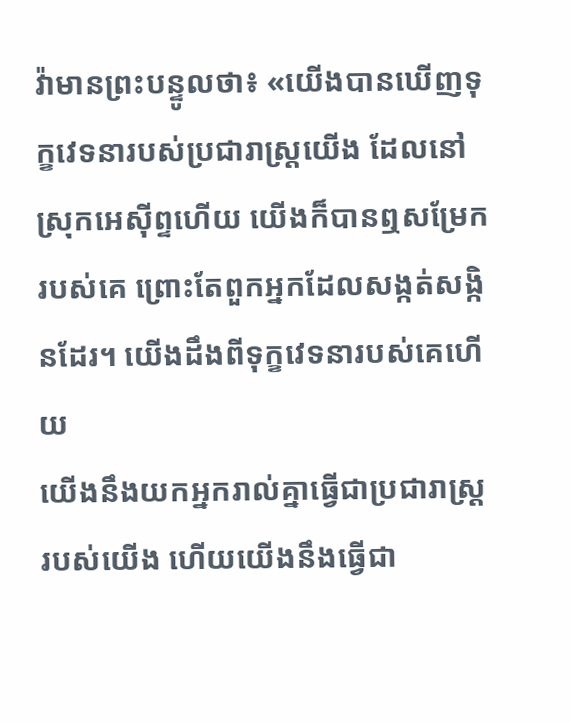វ៉ាមានព្រះបន្ទូលថា៖ «យើងបានឃើញទុក្ខវេទនារបស់ប្រជារាស្ត្រយើង ដែលនៅស្រុកអេស៊ីព្ទហើយ យើងក៏បានឮសម្រែករបស់គេ ព្រោះតែពួកអ្នកដែលសង្កត់សង្កិនដែរ។ យើងដឹងពីទុក្ខវេទនារបស់គេហើយ
យើងនឹងយកអ្នករាល់គ្នាធ្វើជាប្រជារាស្ត្ររបស់យើង ហើយយើងនឹងធ្វើជា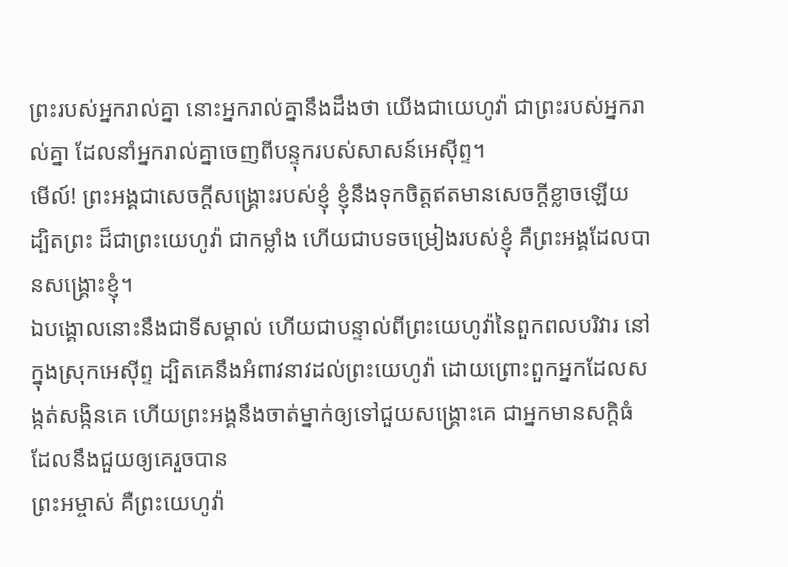ព្រះរបស់អ្នករាល់គ្នា នោះអ្នករាល់គ្នានឹងដឹងថា យើងជាយេហូវ៉ា ជាព្រះរបស់អ្នករាល់គ្នា ដែលនាំអ្នករាល់គ្នាចេញពីបន្ទុករបស់សាសន៍អេស៊ីព្ទ។
មើល៍! ព្រះអង្គជាសេចក្ដីសង្គ្រោះរបស់ខ្ញុំ ខ្ញុំនឹងទុកចិត្តឥតមានសេចក្ដីខ្លាចឡើយ ដ្បិតព្រះ ដ៏ជាព្រះយេហូវ៉ា ជាកម្លាំង ហើយជាបទចម្រៀងរបស់ខ្ញុំ គឺព្រះអង្គដែលបានសង្គ្រោះខ្ញុំ។
ឯបង្គោលនោះនឹងជាទីសម្គាល់ ហើយជាបន្ទាល់ពីព្រះយេហូវ៉ានៃពួកពលបរិវារ នៅក្នុងស្រុកអេស៊ីព្ទ ដ្បិតគេនឹងអំពាវនាវដល់ព្រះយេហូវ៉ា ដោយព្រោះពួកអ្នកដែលសង្កត់សង្កិនគេ ហើយព្រះអង្គនឹងចាត់ម្នាក់ឲ្យទៅជួយសង្គ្រោះគេ ជាអ្នកមានសក្តិធំ ដែលនឹងជួយឲ្យគេរួចបាន
ព្រះអម្ចាស់ គឺព្រះយេហូវ៉ា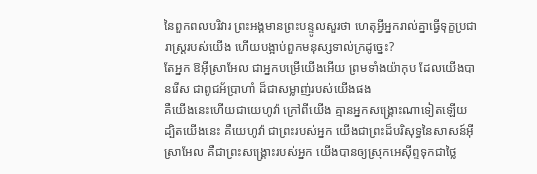នៃពួកពលបរិវារ ព្រះអង្គមានព្រះបន្ទូលសួរថា ហេតុអ្វីអ្នករាល់គ្នាធ្វើទុក្ខប្រជារាស្ត្ររបស់យើង ហើយបង្អាប់ពួកមនុស្សទាល់ក្រដូច្នេះ?
តែអ្នក ឱអ៊ីស្រាអែល ជាអ្នកបម្រើយើងអើយ ព្រមទាំងយ៉ាកុប ដែលយើងបានរើស ជាពូជអ័ប្រាហាំ ដ៏ជាសម្លាញ់របស់យើងផង
គឺយើងនេះហើយជាយេហូវ៉ា ក្រៅពីយើង គ្មានអ្នកសង្គ្រោះណាទៀតឡើយ
ដ្បិតយើងនេះ គឺយេហូវ៉ា ជាព្រះរបស់អ្នក យើងជាព្រះដ៏បរិសុទ្ធនៃសាសន៍អ៊ីស្រាអែល គឺជាព្រះសង្គ្រោះរបស់អ្នក យើងបានឲ្យស្រុកអេស៊ីព្ទទុកជាថ្លៃ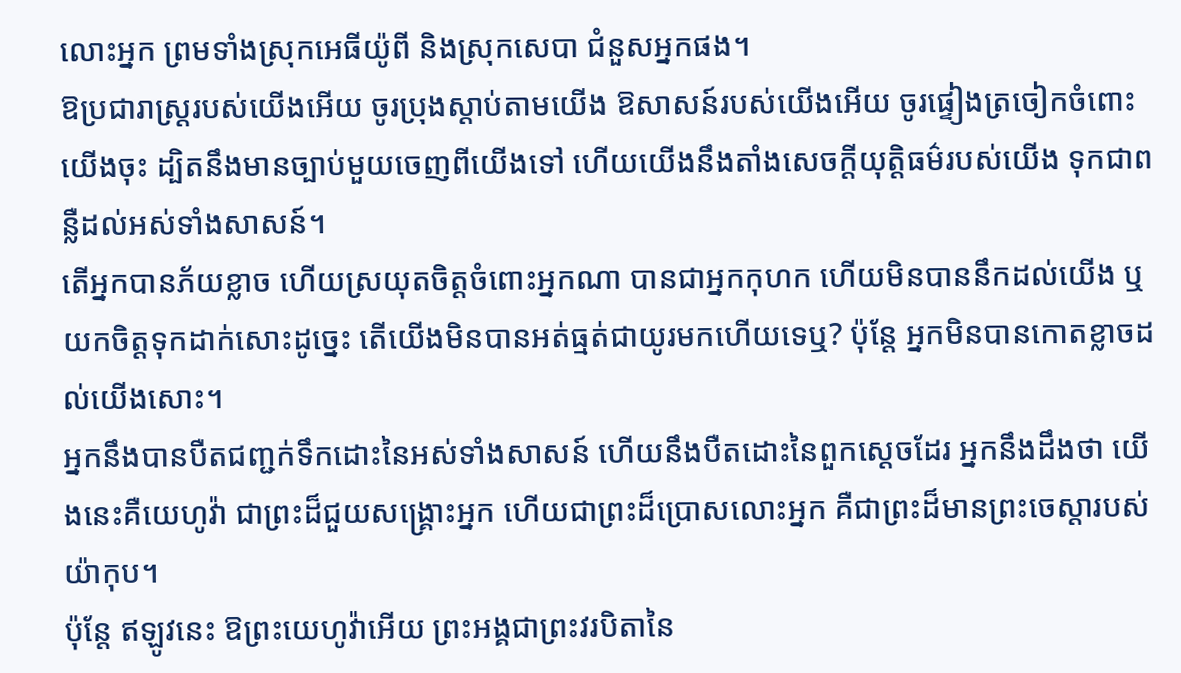លោះអ្នក ព្រមទាំងស្រុកអេធីយ៉ូពី និងស្រុកសេបា ជំនួសអ្នកផង។
ឱប្រជារាស្ត្ររបស់យើងអើយ ចូរប្រុងស្តាប់តាមយើង ឱសាសន៍របស់យើងអើយ ចូរផ្ទៀងត្រចៀកចំពោះយើងចុះ ដ្បិតនឹងមានច្បាប់មួយចេញពីយើងទៅ ហើយយើងនឹងតាំងសេចក្ដីយុត្តិធម៌របស់យើង ទុកជាពន្លឺដល់អស់ទាំងសាសន៍។
តើអ្នកបានភ័យខ្លាច ហើយស្រយុតចិត្តចំពោះអ្នកណា បានជាអ្នកកុហក ហើយមិនបាននឹកដល់យើង ឬយកចិត្តទុកដាក់សោះដូច្នេះ តើយើងមិនបានអត់ធ្មត់ជាយូរមកហើយទេឬ? ប៉ុន្តែ អ្នកមិនបានកោតខ្លាចដល់យើងសោះ។
អ្នកនឹងបានបឺតជញ្ជក់ទឹកដោះនៃអស់ទាំងសាសន៍ ហើយនឹងបឺតដោះនៃពួកស្តេចដែរ អ្នកនឹងដឹងថា យើងនេះគឺយេហូវ៉ា ជាព្រះដ៏ជួយសង្គ្រោះអ្នក ហើយជាព្រះដ៏ប្រោសលោះអ្នក គឺជាព្រះដ៏មានព្រះចេស្តារបស់យ៉ាកុប។
ប៉ុន្តែ ឥឡូវនេះ ឱព្រះយេហូវ៉ាអើយ ព្រះអង្គជាព្រះវរបិតានៃ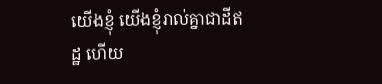យើងខ្ញុំ យើងខ្ញុំរាល់គ្នាជាដីឥដ្ឋ ហើយ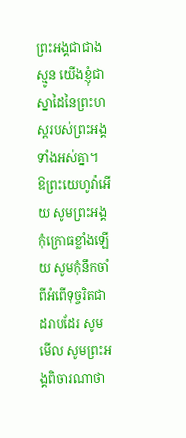ព្រះអង្គជាជាងស្មូន យើងខ្ញុំជាស្នាដៃនៃព្រះហស្តរបស់ព្រះអង្គទាំងអស់គ្នា។
ឱព្រះយេហូវ៉ាអើយ សូមព្រះអង្គកុំក្រោធខ្លាំងឡើយ សូមកុំនឹកចាំពីអំពើទុច្ចរិតជាដរាបដែរ សូមមើល សូមព្រះអង្គពិចារណាថា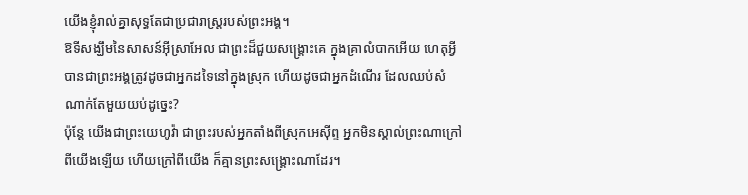យើងខ្ញុំរាល់គ្នាសុទ្ធតែជាប្រជារាស្ត្ររបស់ព្រះអង្គ។
ឱទីសង្ឃឹមនៃសាសន៍អ៊ីស្រាអែល ជាព្រះដ៏ជួយសង្គ្រោះគេ ក្នុងគ្រាលំបាកអើយ ហេតុអ្វីបានជាព្រះអង្គត្រូវដូចជាអ្នកដទៃនៅក្នុងស្រុក ហើយដូចជាអ្នកដំណើរ ដែលឈប់សំណាក់តែមួយយប់ដូច្នេះ?
ប៉ុន្ដែ យើងជាព្រះយេហូវ៉ា ជាព្រះរបស់អ្នកតាំងពីស្រុកអេស៊ីព្ទ អ្នកមិនស្គាល់ព្រះណាក្រៅពីយើងឡើយ ហើយក្រៅពីយើង ក៏គ្មានព្រះសង្គ្រោះណាដែរ។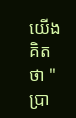យើងគិតថា "ប្រា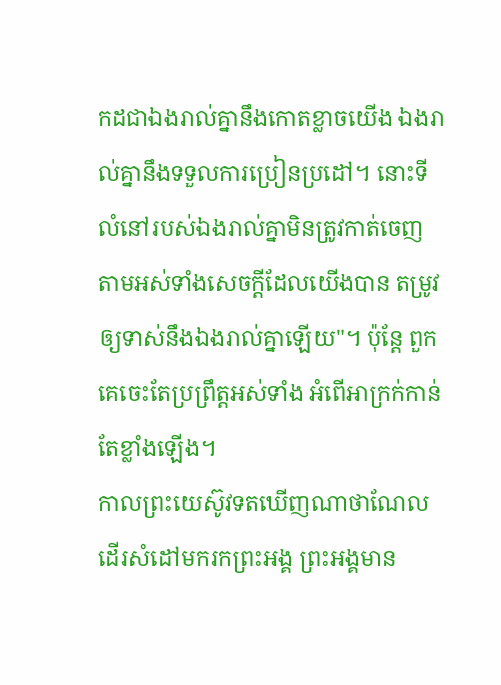កដជាឯងរាល់គ្នានឹងកោតខ្លាចយើង ឯងរាល់គ្នានឹងទទួលការប្រៀនប្រដៅ។ នោះទីលំនៅរបស់ឯងរាល់គ្នាមិនត្រូវកាត់ចេញ តាមអស់ទាំងសេចក្ដីដែលយើងបាន តម្រូវឲ្យទាស់នឹងឯងរាល់គ្នាឡើយ"។ ប៉ុន្តែ ពួកគេចេះតែប្រព្រឹត្តអស់ទាំង អំពើអាក្រក់កាន់តែខ្លាំងឡើង។
កាលព្រះយេស៊ូវទតឃើញណាថាណែលដើរសំដៅមករកព្រះអង្គ ព្រះអង្គមាន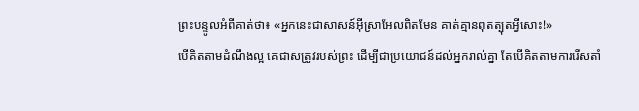ព្រះបន្ទូលអំពីគាត់ថា៖ «អ្នកនេះជាសាសន៍អ៊ីស្រាអែលពិតមែន គាត់គ្មានពុតត្បុតអ្វីសោះ!»
បើគិតតាមដំណឹងល្អ គេជាសត្រូវរបស់ព្រះ ដើម្បីជាប្រយោជន៍ដល់អ្នករាល់គ្នា តែបើគិតតាមការរើសតាំ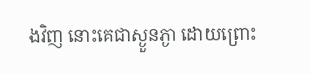ងវិញ នោះគេជាស្ងួនភ្ងា ដោយព្រោះ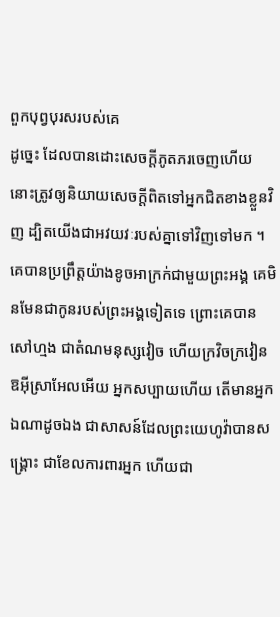ពួកបុព្វបុរសរបស់គេ
ដូច្នេះ ដែលបានដោះសេចក្តីភូតភរចេញហើយ នោះត្រូវឲ្យនិយាយសេចក្តីពិតទៅអ្នកជិតខាងខ្លួនវិញ ដ្បិតយើងជាអវយវៈរបស់គ្នាទៅវិញទៅមក ។
គេបានប្រព្រឹត្តយ៉ាងខូចអាក្រក់ជាមួយព្រះអង្គ គេមិនមែនជាកូនរបស់ព្រះអង្គទៀតទេ ព្រោះគេបានសៅហ្មង ជាតំណមនុស្សវៀច ហើយក្រវិចក្រវៀន
ឱអ៊ីស្រាអែលអើយ អ្នកសប្បាយហើយ តើមានអ្នកឯណាដូចឯង ជាសាសន៍ដែលព្រះយេហូវ៉ាបានសង្គ្រោះ ជាខែលការពារអ្នក ហើយជា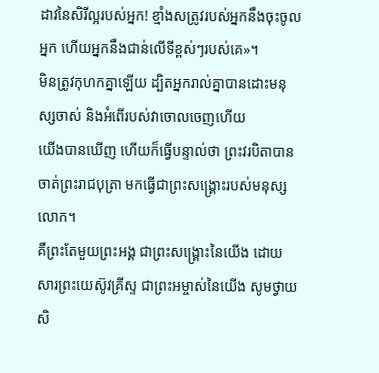ដាវនៃសិរីល្អរបស់អ្នក! ខ្មាំងសត្រូវរបស់អ្នកនឹងចុះចូលអ្នក ហើយអ្នកនឹងជាន់លើទីខ្ពស់ៗរបស់គេ»។
មិនត្រូវកុហកគ្នាឡើយ ដ្បិតអ្នករាល់គ្នាបានដោះមនុស្សចាស់ និងអំពើរបស់វាចោលចេញហើយ
យើងបានឃើញ ហើយក៏ធ្វើបន្ទាល់ថា ព្រះវរបិតាបានចាត់ព្រះរាជបុត្រា មកធ្វើជាព្រះសង្គ្រោះរបស់មនុស្សលោក។
គឺព្រះតែមួយព្រះអង្គ ជាព្រះសង្គ្រោះនៃយើង ដោយសារព្រះយេស៊ូវគ្រីស្ទ ជាព្រះអម្ចាស់នៃយើង សូមថ្វាយសិ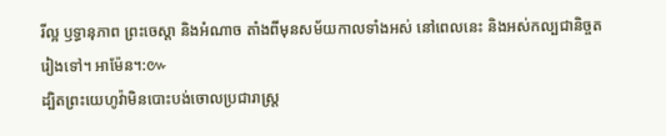រីល្អ ឫទ្ធានុភាព ព្រះចេស្តា និងអំណាច តាំងពីមុនសម័យកាលទាំងអស់ នៅពេលនេះ និងអស់កល្បជានិច្ចតរៀងទៅ។ អាម៉ែន។:៚
ដ្បិតព្រះយេហូវ៉ាមិនបោះបង់ចោលប្រជារាស្ត្រ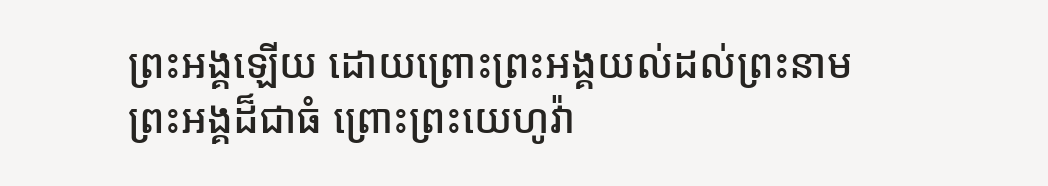ព្រះអង្គឡើយ ដោយព្រោះព្រះអង្គយល់ដល់ព្រះនាមព្រះអង្គដ៏ជាធំ ព្រោះព្រះយេហូវ៉ា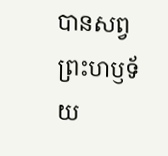បានសព្វព្រះហឫទ័យ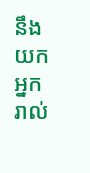នឹងយកអ្នករាល់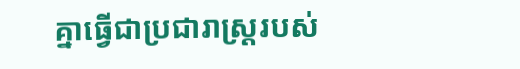គ្នាធ្វើជាប្រជារាស្ត្ររបស់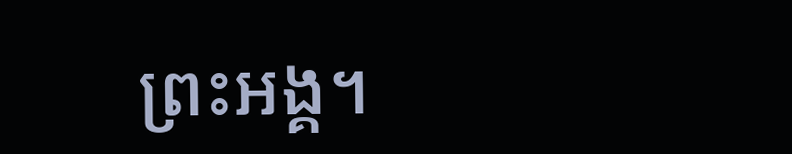ព្រះអង្គ។